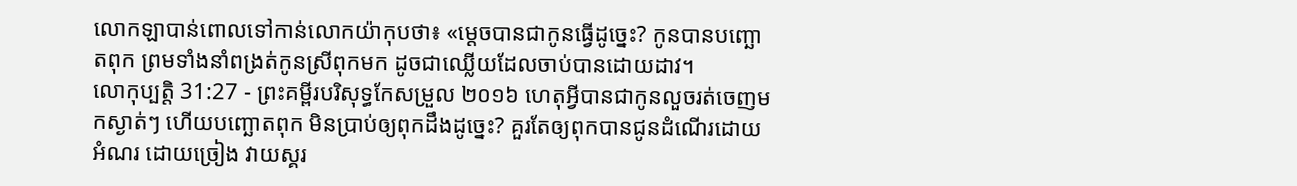លោកឡាបាន់ពោលទៅកាន់លោកយ៉ាកុបថា៖ «ម្តេចបានជាកូនធ្វើដូច្នេះ? កូនបានបញ្ឆោតពុក ព្រមទាំងនាំពង្រត់កូនស្រីពុកមក ដូចជាឈ្លើយដែលចាប់បានដោយដាវ។
លោកុប្បត្តិ 31:27 - ព្រះគម្ពីរបរិសុទ្ធកែសម្រួល ២០១៦ ហេតុអ្វីបានជាកូនលួចរត់ចេញមកស្ងាត់ៗ ហើយបញ្ឆោតពុក មិនប្រាប់ឲ្យពុកដឹងដូច្នេះ? គួរតែឲ្យពុកបានជូនដំណើរដោយអំណរ ដោយច្រៀង វាយស្គរ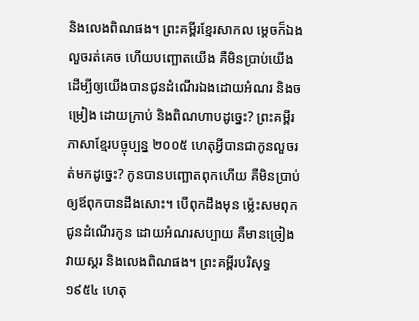និងលេងពិណផង។ ព្រះគម្ពីរខ្មែរសាកល ម្ដេចក៏ឯងលួចរត់គេច ហើយបញ្ឆោតយើង គឺមិនប្រាប់យើង ដើម្បីឲ្យយើងបានជូនដំណើរឯងដោយអំណរ និងចម្រៀង ដោយក្រាប់ និងពិណហាបដូច្នេះ? ព្រះគម្ពីរភាសាខ្មែរបច្ចុប្បន្ន ២០០៥ ហេតុអ្វីបានជាកូនលួចរត់មកដូច្នេះ? កូនបានបញ្ឆោតពុកហើយ គឺមិនប្រាប់ឲ្យឪពុកបានដឹងសោះ។ បើពុកដឹងមុន ម៉្លេះសមពុកជូនដំណើរកូន ដោយអំណរសប្បាយ គឺមានច្រៀង វាយស្គរ និងលេងពិណផង។ ព្រះគម្ពីរបរិសុទ្ធ ១៩៥៤ ហេតុ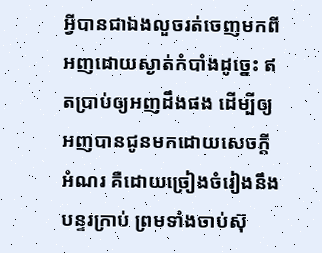អ្វីបានជាឯងលួចរត់ចេញមកពីអញដោយស្ងាត់កំបាំងដូច្នេះ ឥតប្រាប់ឲ្យអញដឹងផង ដើម្បីឲ្យអញបានជូនមកដោយសេចក្ដីអំណរ គឺដោយច្រៀងចំរៀងនឹងបន្ទរក្រាប់ ព្រមទាំងចាប់ស៊ុ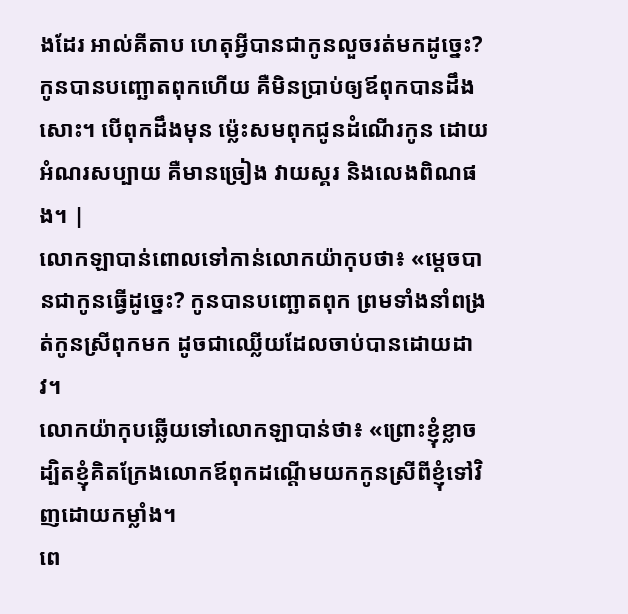ងដែរ អាល់គីតាប ហេតុអ្វីបានជាកូនលួចរត់មកដូច្នេះ? កូនបានបញ្ឆោតពុកហើយ គឺមិនប្រាប់ឲ្យឪពុកបានដឹងសោះ។ បើពុកដឹងមុន ម៉្លេះសមពុកជូនដំណើរកូន ដោយអំណរសប្បាយ គឺមានច្រៀង វាយស្គរ និងលេងពិណផង។ |
លោកឡាបាន់ពោលទៅកាន់លោកយ៉ាកុបថា៖ «ម្តេចបានជាកូនធ្វើដូច្នេះ? កូនបានបញ្ឆោតពុក ព្រមទាំងនាំពង្រត់កូនស្រីពុកមក ដូចជាឈ្លើយដែលចាប់បានដោយដាវ។
លោកយ៉ាកុបឆ្លើយទៅលោកឡាបាន់ថា៖ «ព្រោះខ្ញុំខ្លាច ដ្បិតខ្ញុំគិតក្រែងលោកឪពុកដណ្ដើមយកកូនស្រីពីខ្ញុំទៅវិញដោយកម្លាំង។
ពេ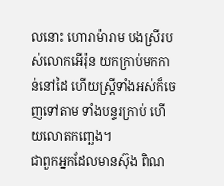លនោះ ហោរាម៉ារាម បងស្រីរបស់លោកអើរ៉ុន យកក្រាប់មកកាន់នៅដៃ ហើយស្ត្រីទាំងអស់ក៏ចេញទៅតាម ទាំងបន្ទរក្រាប់ ហើយលោតកញ្ឆេង។
ជាពួកអ្នកដែលមានស៊ុង ពិណ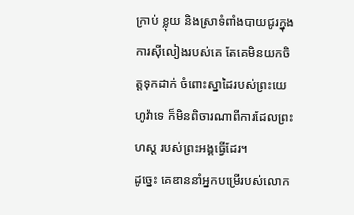ក្រាប់ ខ្លុយ និងស្រាទំពាំងបាយជូរក្នុងការស៊ីលៀងរបស់គេ តែគេមិនយកចិត្តទុកដាក់ ចំពោះស្នាដៃរបស់ព្រះយេហូវ៉ាទេ ក៏មិនពិចារណាពីការដែលព្រះហស្ត របស់ព្រះអង្គធ្វើដែរ។
ដូច្នេះ គេឌាននាំអ្នកបម្រើរបស់លោក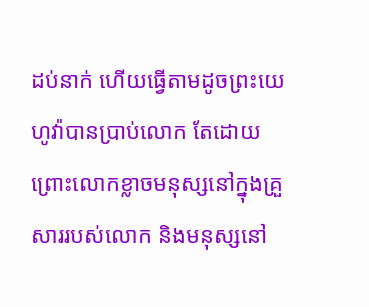ដប់នាក់ ហើយធ្វើតាមដូចព្រះយេហូវ៉ាបានប្រាប់លោក តែដោយព្រោះលោកខ្លាចមនុស្សនៅក្នុងគ្រួសាររបស់លោក និងមនុស្សនៅ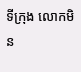ទីក្រុង លោកមិន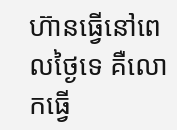ហ៊ានធ្វើនៅពេលថ្ងៃទេ គឺលោកធ្វើ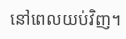នៅពេលយប់វិញ។